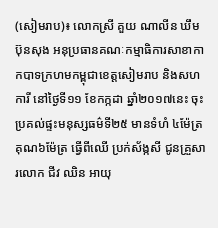(សៀមរាប)៖ លោកស្រី គួយ ណាលីន ឃឹម ប៊ុនសុង អនុប្រធានគណៈកម្មាធិការសាខាកាកបាទក្រហមកម្ពុជាខេត្តសៀមរាប និងសហការី នៅថ្ងៃទី១១ ខែកក្កដា ឆ្នាំ២០១៧នេះ ចុះប្រគល់ផ្ទះមនុស្សធម៌ទី២៥ មានទំហំ ៤ម៉ែត្រគុណ៦ម៉ែត្រ ធ្វើពីឈើ ប្រក់ស័ង្កសី ជូនគ្រួសារលោក ជីវ ឈិន អាយុ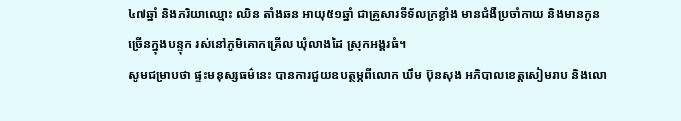៤៧ឆ្នាំ និងភរិយាឈ្មោះ ឈិន តាំងឆន អាយុ៥១ឆ្នាំ ជាគ្រួសារទីទ័លក្រខ្លាំង មានជំងឺប្រចាំកាយ និងមានកូនច្រើនក្នុងបន្ទុក រស់នៅភូមិគោកគ្រើល ឃុំលាងដៃ ស្រុកអង្គរធំ។
សូមជម្រាបថា ផ្ទះមនុស្សធម៌នេះ បានការជួយឧបត្ថម្ភពីលោក ឃឹម ប៊ុនសុង អភិបាលខេត្តសៀមរាប និងលោ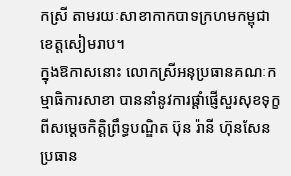កស្រី តាមរយៈសាខាកាកបាទក្រហមកម្ពុជា ខេត្តសៀមរាប។
ក្នុងឱកាសនោះ លោកស្រីអនុប្រធានគណៈកម្មាធិការសាខា បាននាំនូវការផ្ដាំផ្ញើសួរសុខទុក្ខពីសម្ដេចកិត្តិព្រឹទ្ធបណ្ឌិត ប៊ុន រ៉ានី ហ៊ុនសែន ប្រធាន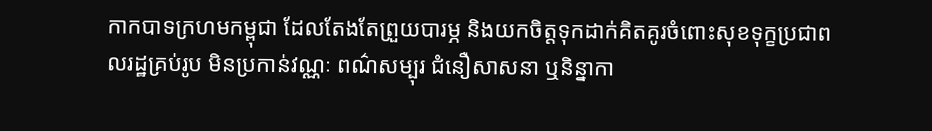កាកបាទក្រហមកម្ពុជា ដែលតែងតែព្រួយបារម្ភ និងយកចិត្តទុកដាក់គិតគូរចំពោះសុខទុក្ខប្រជាពលរដ្ឋគ្រប់រូប មិនប្រកាន់វណ្ណៈ ពណ៌សម្បុរ ជំនឿសាសនា ឬនិន្នាកា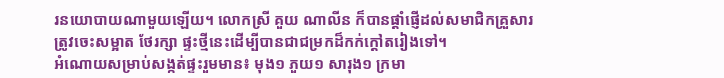រនយោបាយណាមួយឡើយ។ លោកស្រី គួយ ណាលីន ក៏បានផ្តាំផ្ញើដល់សមាជិកគ្រួសារ ត្រូវចេះសម្អាត ថែរក្សា ផ្ទះថ្មីនេះដើម្បីបានជាជម្រកដ៏កក់ក្តៅតរៀងទៅ។
អំណោយសម្រាប់សង្កត់ផ្ទះរួមមាន៖ មុង១ ភួយ១ សារុង១ ក្រមា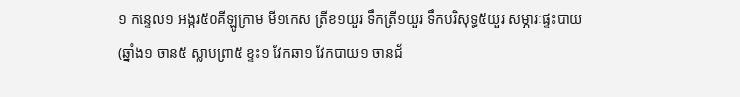១ កន្ទេល១ អង្ករ៥០គីឡូក្រាម មី១កេស ត្រីខ១យួរ ទឹកត្រី១យួរ ទឹកបរិសុទ្ធ៥យួរ សម្ភារៈផ្ទះបាយ (ឆ្នាំង១ ចាន៥ ស្លាបព្រា៥ ខ្ទះ១ វែកឆា១ វែកបាយ១ ចានជ័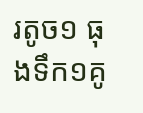រតូច១ ធុងទឹក១គូ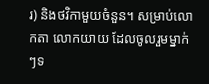រ) និងថវិកាមួយចំនួន។ សម្រាប់លោកតា លោកយាយ ដែលចូលរួមម្នាក់ៗទ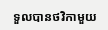ទួលបានថវិកាមួយ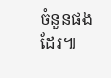ចំនួនផងដែរ៕